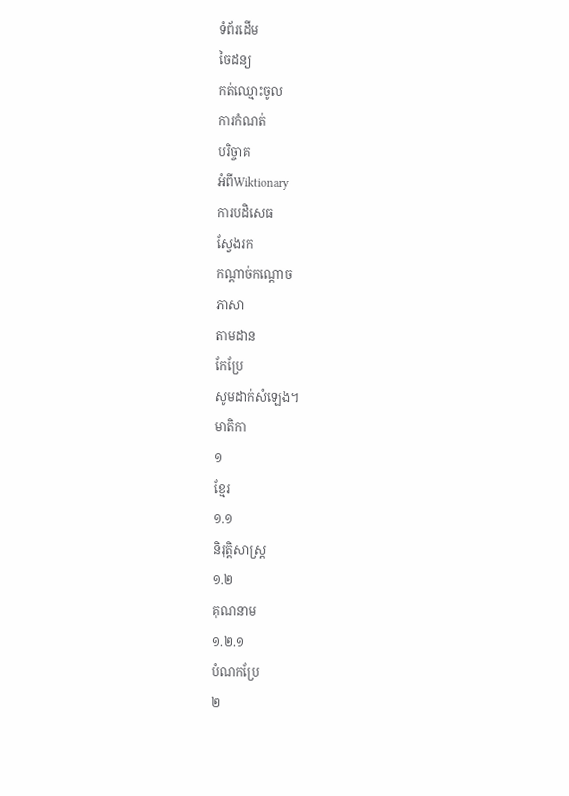ទំព័រដើម
ចៃដន្យ
កត់ឈ្មោះចូល
ការកំណត់
បរិច្ចាគ
អំពីWiktionary
ការបដិសេធ
ស្វែងរក
កណ្ដាច់កណ្ដោច
ភាសា
តាមដាន
កែប្រែ
សូមដាក់សំឡេង។
មាតិកា
១
ខ្មែរ
១.១
និរុត្តិសាស្ត្រ
១.២
គុណនាម
១.២.១
បំណកប្រែ
២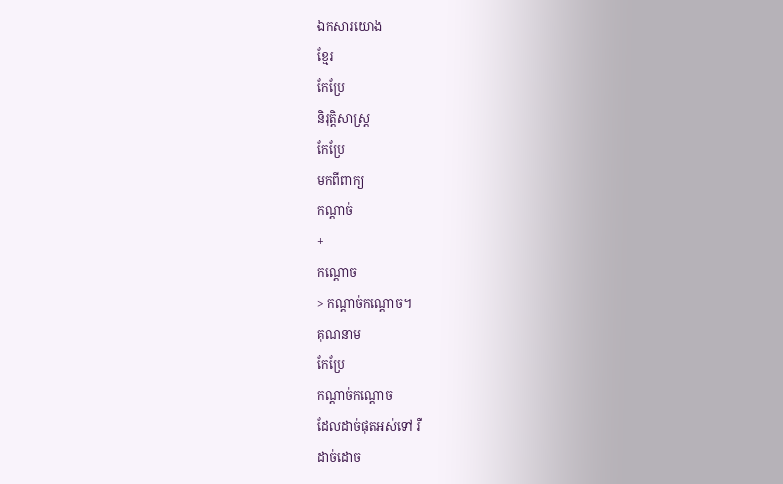ឯកសារយោង
ខ្មែរ
កែប្រែ
និរុត្តិសាស្ត្រ
កែប្រែ
មកពីពាក្យ
កណ្ដាច់
+
កណ្ដោច
> កណ្ដាច់កណ្ដោច។
គុណនាម
កែប្រែ
កណ្ដាច់កណ្ដោច
ដែលដាច់ផុតអស់ទៅ រឺ
ដាច់ដោច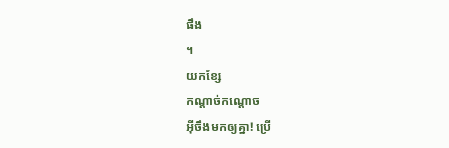ផឹង
។
យកខ្សែ
កណ្ដាច់កណ្ដោច
អ៊ីចឹងមកឲ្យគ្នា! ប្រើ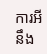ការអីនឹង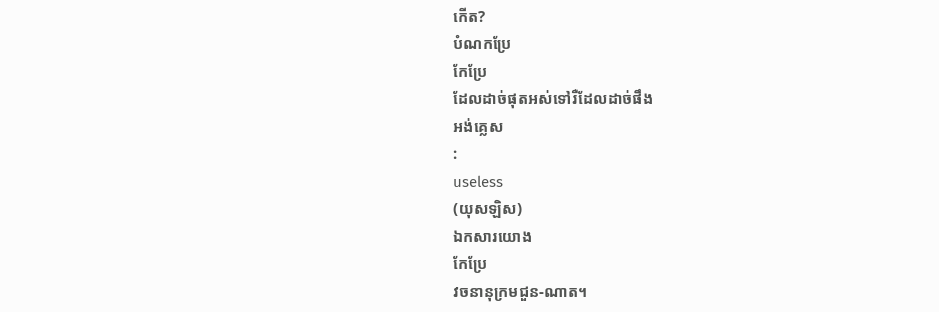កើត?
បំណកប្រែ
កែប្រែ
ដែលដាច់ផុតអស់ទៅរឺដែលដាច់ផឹង
អង់គ្លេស
:
useless
(យុសឡិស)
ឯកសារយោង
កែប្រែ
វចនានុក្រមជួន-ណាត។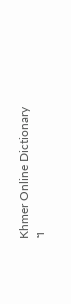Khmer Online Dictionary
។